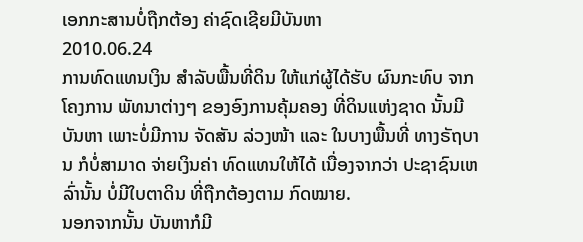ເອກກະສານບໍ່ຖືກຕ້ອງ ຄ່າຊົດເຊີຍມີບັນຫາ
2010.06.24
ການທົດແທນເງິນ ສໍາລັບພື້ນທີ່ດິນ ໃຫ້ແກ່ຜູ້ໄດ້ຮັບ ຜົນກະທົບ ຈາກໂຄງການ ພັທນາຕ່າງໆ ຂອງອົງການຄຸ້ມຄອງ ທີ່ດິນແຫ່ງຊາດ ນັ້ນມີບັນຫາ ເພາະບໍ່ມີການ ຈັດສັນ ລ່ວງໜ້າ ແລະ ໃນບາງພື້ນທີ່ ທາງຣັຖບານ ກໍບໍ່ສາມາດ ຈ່າຍເງິນຄ່າ ທົດແທນໃຫ້ໄດ້ ເນື່ອງຈາກວ່າ ປະຊາຊົນເຫລົ່ານັ້ນ ບໍ່ມີໃບຕາດິນ ທີ່ຖືກຕ້ອງຕາມ ກົດໝາຍ.
ນອກຈາກນັ້ນ ບັນຫາກໍມີ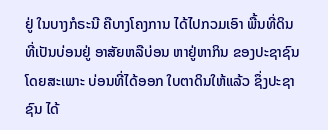ຢູ່ ໃນບາງກໍຣະນີ ຄືບາງໂຄງການ ໄດ້ໄປກວມເອົາ ພື້ນທີ່ດິນ ທີ່ເປັນບ່ອນຢູ່ ອາສັຍຫລືບ່ອນ ຫາຢູ່ຫາກິນ ຂອງປະຊາຊົນ ໂດຍສະເພາະ ບ່ອນທີ່ໄດ້ອອກ ໃບຕາດິນໃຫ້ແລ້ວ ຊຶ່ງປະຊາຊົນ ໄດ້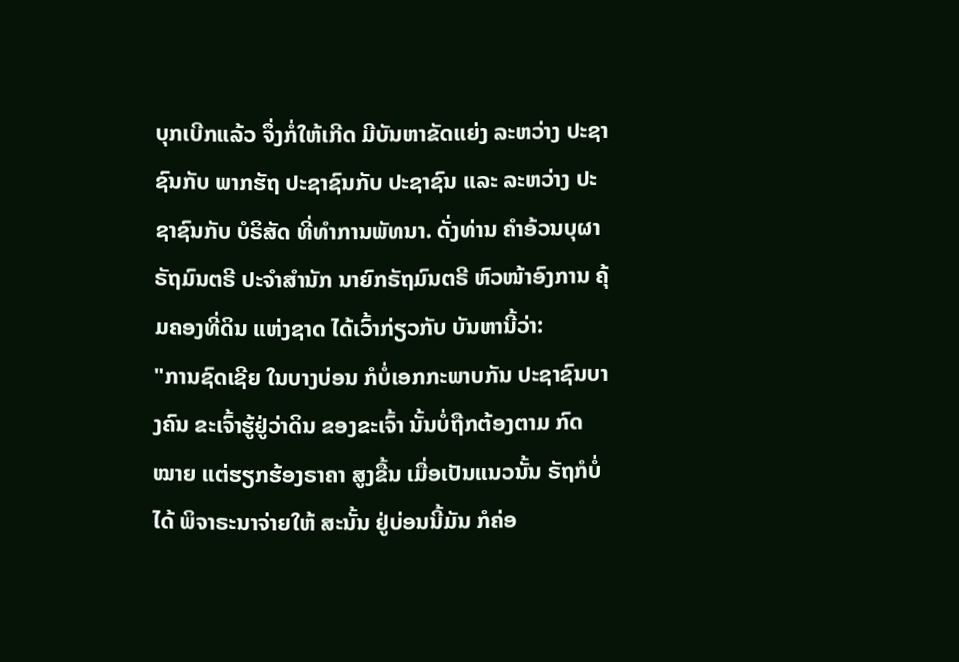ບຸກເບີກແລ້ວ ຈຶ່ງກໍ່ໃຫ້ເກີດ ມີບັນຫາຂັດແຍ່ງ ລະຫວ່າງ ປະຊາຊົນກັບ ພາກຮັຖ ປະຊາຊົນກັບ ປະຊາຊົນ ແລະ ລະຫວ່າງ ປະຊາຊົນກັບ ບໍຣິສັດ ທີ່ທຳການພັທນາ. ດັ່ງທ່ານ ຄຳອ້ວນບຸຜາ ຣັຖມົນຕຣີ ປະຈຳສຳນັກ ນາຍົກຣັຖມົນຕຣີ ຫົວໜ້າອົງການ ຄຸ້ມຄອງທີ່ດິນ ແຫ່ງຊາດ ໄດ້ເວົ້າກ່ຽວກັບ ບັນຫານີ້ວ່າ:
"ການຊົດເຊີຍ ໃນບາງບ່ອນ ກໍບໍ່ເອກກະພາບກັນ ປະຊາຊົນບາງຄົນ ຂະເຈົ້າຮູ້ຢູ່ວ່າດິນ ຂອງຂະເຈົ້າ ນັ້ນບໍ່ຖືກຕ້ອງຕາມ ກົດໝາຍ ແຕ່ຮຽກຮ້ອງຣາຄາ ສູງຂື້ນ ເມື່ອເປັນແນວນັ້ນ ຣັຖກໍບໍ່ໄດ້ ພິຈາຣະນາຈ່າຍໃຫ້ ສະນັ້ນ ຢູ່ບ່ອນນີ້ມັນ ກໍຄ່ອ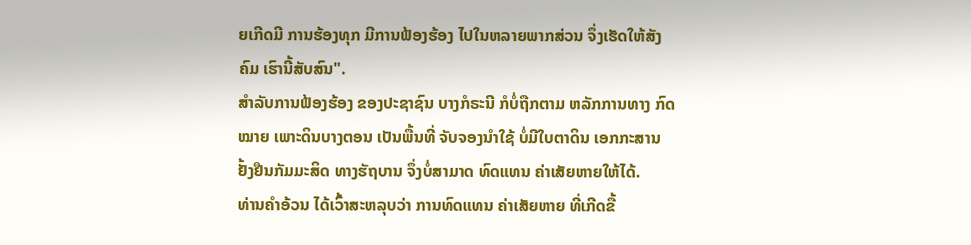ຍເກີດມີ ການຮ້ອງທຸກ ມີການຟ້ອງຮ້ອງ ໄປໃນຫລາຍພາກສ່ວນ ຈຶ່ງເຮັດໃຫ້ສັງຄົມ ເຮົານີ້ສັບສົນ".
ສຳລັບການຟ້ອງຮ້ອງ ຂອງປະຊາຊົນ ບາງກໍຣະນີ ກໍບໍ່ຖືກຕາມ ຫລັກການທາງ ກົດໝາຍ ເພາະດິນບາງຕອນ ເປັນພື້ນທີ່ ຈັບຈອງນຳໃຊ້ ບໍ່ມີໃບຕາດິນ ເອກກະສານ ຢັ້ງຢືນກັມມະສິດ ທາງຮັຖບານ ຈຶ່ງບໍ່ສາມາດ ທົດແທນ ຄ່າເສັຍຫາຍໃຫ້ໄດ້.
ທ່ານຄຳອ້ວນ ໄດ້ເວົ້າສະຫລຸບວ່າ ການທົດແທນ ຄ່າເສັຍຫາຍ ທີ່ເກີດຂື້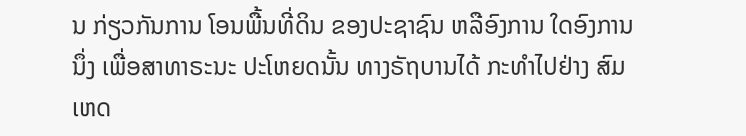ນ ກ່ຽວກັນການ ໂອນພື້ນທີ່ດິນ ຂອງປະຊາຊົນ ຫລືອົງການ ໃດອົງການນຶ່ງ ເພື່ອສາທາຣະນະ ປະໂຫຍດນັ້ນ ທາງຣັຖບານໄດ້ ກະທຳໄປຢ່າງ ສົມເຫດ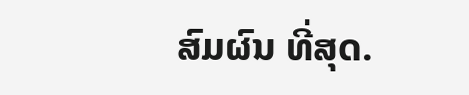ສົມຜົນ ທີ່ສຸດ.